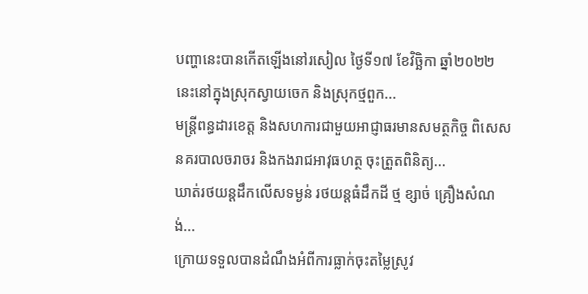បញ្ហានេះបានកើតឡើងនៅរសៀល ថ្ងៃទី១៧ ខែវិច្ឆិកា ឆ្នាំ២០២២ នេះនៅក្នុងស្រុកស្វាយចេក និងស្រុកថ្មពួក...
មន្ត្រីពន្ធដារខេត្ត និងសហការជាមួយអាជ្ញាធរមានសមត្ថកិច្ច ពិសេស នគរបាលចរាចរ និងកងរាជអាវុធហត្ថ ចុះត្រួតពិនិត្យ...
ឃាត់រថយន្តដឹកលើសទម្ងន់ រថយន្តធំដឹកដី ថ្ម ខ្សាច់ គ្រឿងសំណង់...
ក្រោយទទួលបានដំណឹងអំពីការធ្លាក់ចុះតម្លៃស្រូវ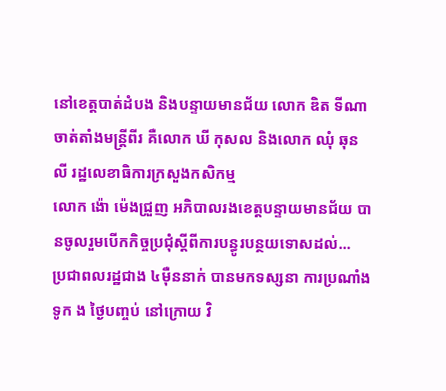នៅខេត្តបាត់ដំបង និងបន្ទាយមានជ័យ លោក ឌិត ទីណា ចាត់តាំងមន្រ្តីពីរ គឺលោក ឃី កុសល និងលោក ឈុំ ឆុនលី រដ្ឋលេខាធិការក្រសួងកសិកម្ម
លោក ង៉ោ ម៉េងជ្រួញ អភិបាលរងខេត្តបន្ទាយមានជ័យ បានចូលរួមបើកកិច្ចប្រជុំស្តីពីការបន្ធូរបន្ថយទោសដល់...
ប្រជាពលរដ្ឋជាង ៤ម៉ឺននាក់ បានមកទស្សនា ការប្រណាំងទូក ង ថ្ងៃបញ្ចប់ នៅក្រោយ វិ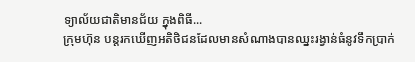ទ្យាល័យជាតិមានជ័យ ក្នុងពិធី...
ក្រុមហ៊ុន បន្តរកឃើញអតិថិជនដែលមានសំណាងបានឈ្នះរង្វាន់ធំនូវទឹកប្រាក់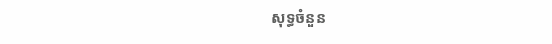សុទ្ធចំនួន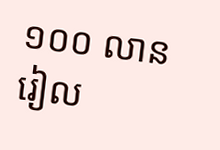១០០ លានរៀល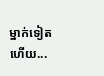ម្នាក់ទៀតហើយ...